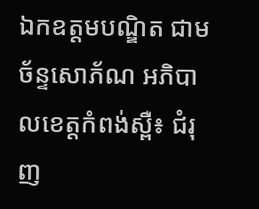ឯកឧត្តមបណ្ឌិត ជាម ច័ន្ទសោភ័ណ អភិបាលខេត្តកំពង់ស្ពឺ៖ ជំរុញ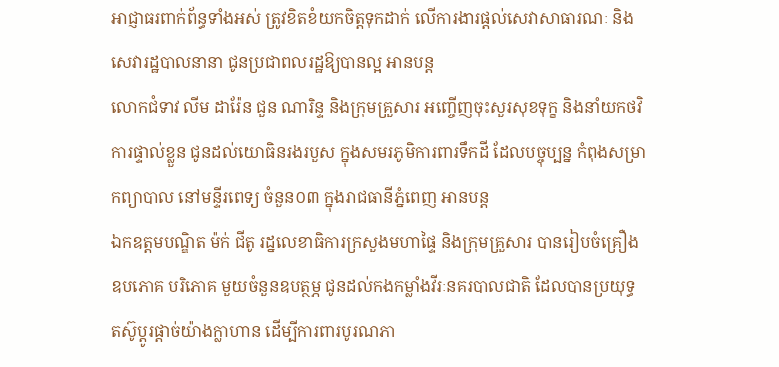អាជ្ញាធរពាក់ព័ន្ធទាំងអស់ ត្រូវខិតខំយកចិត្តទុកដាក់ លើការងារផ្តល់សេវាសាធារណៈ និងសេវារដ្ឋបាលនានា ជូនប្រជាពលរដ្ឋឱ្យបានល្អ អានបន្ត
លោកជំទាវ លីម ដារ៉ែន ជួន ណារិន្ទ និងក្រុមគ្រួសារ អញ្ចើញចុះសួរសុខទុក្ខ និងនាំយកថវិការផ្ទាល់ខ្លួន ជូនដល់យោធិនរងរបួស ក្នុងសមរភូមិការពារទឹកដី ដែលបច្ចុប្បន្ន កំពុងសម្រាកព្យាបាល នៅមន្ទីរពេទ្យ ចំនួន០៣ ក្នុងរាជធានីភ្នំពេញ អានបន្ត
ឯកឧត្តមបណ្ឌិត ម៉ក់ ជីតូ រដ្នលេខាធិការក្រសួងមហាផ្ទៃ និងក្រុមគ្រួសារ បានរៀបចំគ្រឿងឧបភោគ បរិភោគ មួយចំនួនឧបត្ថម្ភ ជូនដល់កងកម្លាំងវីរៈនគរបាលជាតិ ដែលបានប្រយុទ្ធ តស៊ូប្ដូរផ្ដាច់យ៉ាងក្លាហាន ដើម្បីការពារបូរណភា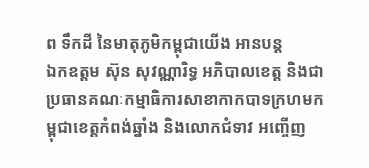ព ទឹកដី នៃមាតុភូមិកម្ពុជាយើង អានបន្ត
ឯកឧត្តម ស៊ុន សុវណ្ណារិទ្ធ អភិបាលខេត្ត និងជាប្រធានគណៈកម្មាធិការសាខាកាកបាទក្រហមកម្ពុជាខេត្តកំពង់ឆ្នាំង និងលោកជំទាវ អញ្ចើញ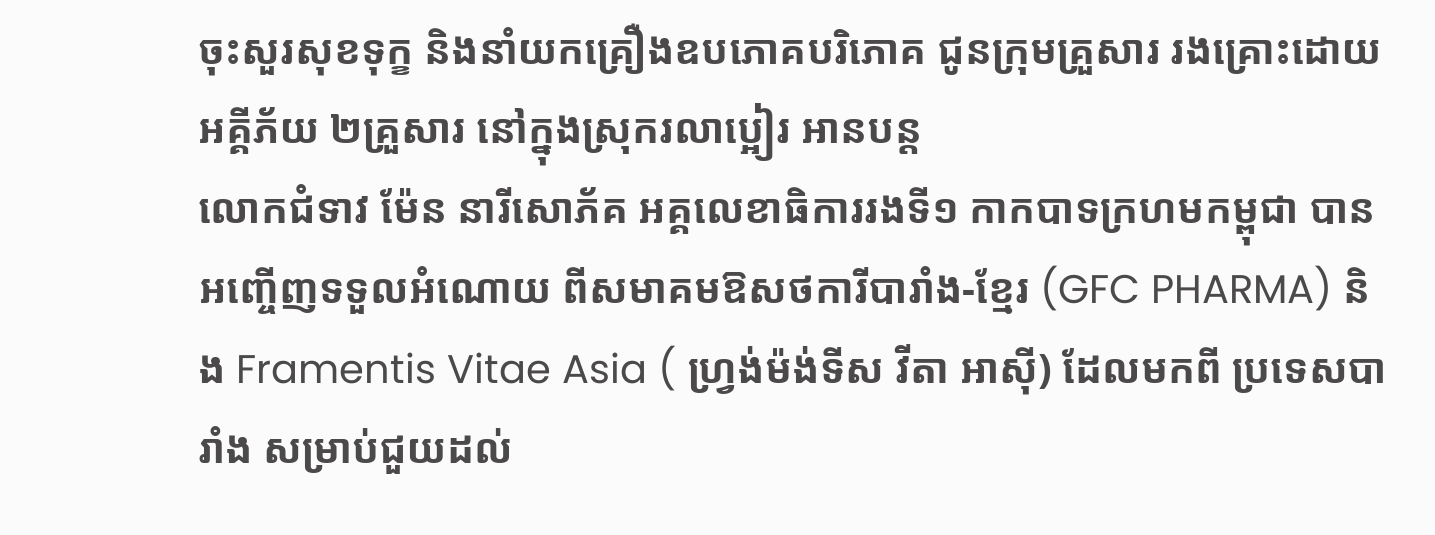ចុះសួរសុខទុក្ខ និងនាំយកគ្រឿងឧបភោគបរិភោគ ជូនក្រុមគ្រួសារ រងគ្រោះដោយអគ្គីភ័យ ២គ្រួសារ នៅក្នុងស្រុករលាប្អៀរ អានបន្ត
លោកជំទាវ ម៉ែន នារីសោភ័គ អគ្គលេខាធិការរងទី១ កាកបាទក្រហមកម្ពុជា បានអញ្ចើញទទួលអំណោយ ពីសមាគមឱសថការីបារាំង-ខ្មែរ (GFC PHARMA) និង Framentis Vitae Asia ( ហ្វ្រង់ម៉ង់ទីស វីតា អាស៊ី) ដែលមកពី ប្រទេសបារាំង សម្រាប់ជួយដល់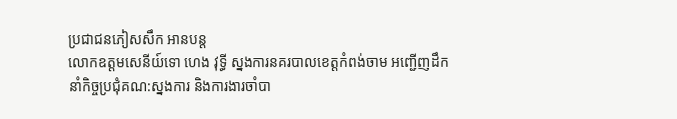ប្រជាជនភៀសសឹក អានបន្ត
លោកឧត្តមសេនីយ៍ទោ ហេង វុទ្ធី ស្នងការនគរបាលខេត្តកំពង់ចាម អញ្ជើញដឹកនាំកិច្ចប្រជុំគណ:ស្នងការ និងការងារចាំបា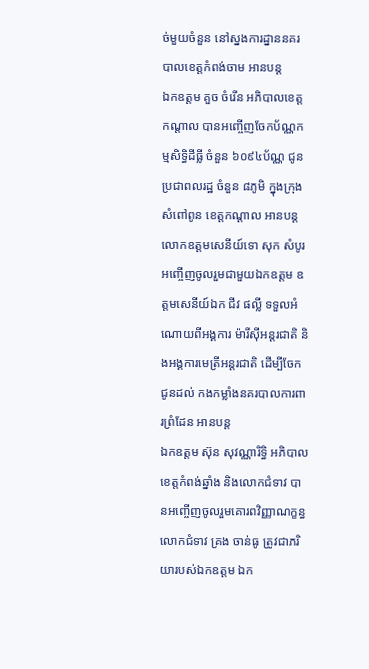ច់មួយចំនួន នៅស្នងការដ្នាននគរបាលខេត្តកំពង់ចាម អានបន្ត
ឯកឧត្តម គួច ចំរើន អភិបាលខេត្តកណ្ដាល បានអញ្ចើញចែកប័ណ្ណកម្មសិទ្ធិដីធ្លី ចំនួន ៦០៩៤ប័ណ្ណ ជូនប្រជាពលរដ្ឋ ចំនួន ៨ភូមិ ក្នុងក្រុងសំពៅពូន ខេត្តកណ្ដាល អានបន្ត
លោកឧត្តមសេនីយ៍ទោ សុក សំបូរ អញ្ចើញចូលរួមជាមួយឯកឧត្តម ឧត្តមសេនីយ៍ឯក ជីវ ផល្លី ទទួលអំណោយពីអង្គការ ម៉ារីស៊ីអន្តរជាតិ និងអង្គការមេត្រីអន្តរជាតិ ដើម្បីចែកជូនដល់ កងកម្លាំងនគរបាលការពារព្រំដែន អានបន្ត
ឯកឧត្តម ស៊ុន សុវណ្ណារិទ្ធិ អភិបាលខេត្តកំពង់ឆ្នាំង និងលោកជំទាវ បានអញ្ចើញចូលរួមគោរពវិញ្ញាណក្ខន្ធ លោកជំទាវ គ្រង ចាន់ធូ ត្រូវជាភរិយារបស់ឯកឧត្តម ឯក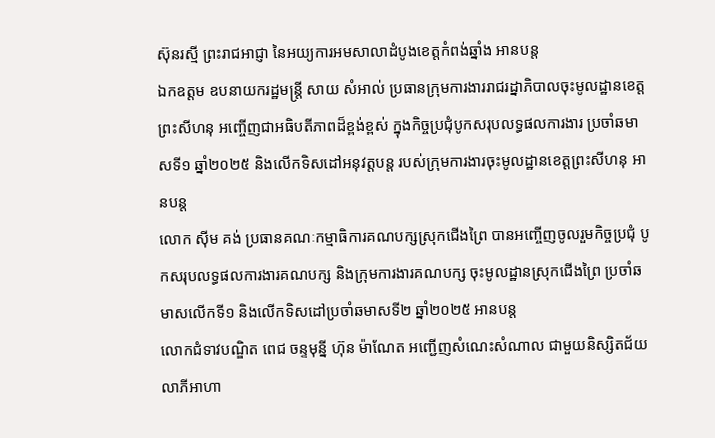ស៊ុនរស្មី ព្រះរាជអាជ្ញា នៃអយ្យការអមសាលាដំបូងខេត្តកំពង់ឆ្នាំង អានបន្ត
ឯកឧត្ដម ឧបនាយករដ្ឋមន្រ្តី សាយ សំអាល់ ប្រធានក្រុមការងាររាជរដ្នាភិបាលចុះមូលដ្ឋានខេត្តព្រះសីហនុ អញ្ចើញជាអធិបតីភាពដ៏ខ្ពង់ខ្ពស់ ក្នុងកិច្ចប្រជុំបូកសរុបលទ្ធផលការងារ ប្រចាំឆមាសទី១ ឆ្នាំ២០២៥ និងលើកទិសដៅអនុវត្តបន្ត របស់ក្រុមការងារចុះមូលដ្ឋានខេត្តព្រះសីហនុ អានបន្ត
លោក ស៊ីម គង់ ប្រធានគណៈកម្មាធិការគណបក្សស្រុកជើងព្រៃ បានអញ្ចើញចូលរួមកិច្ចប្រជុំ បូកសរុបលទ្ធផលការងារគណបក្ស និងក្រុមការងារគណបក្ស ចុះមូលដ្ឋានស្រុកជើងព្រៃ ប្រចាំឆមាសលើកទី១ និងលើកទិសដៅប្រចាំឆមាសទី២ ឆ្នាំ២០២៥ អានបន្ត
លោកជំទាវបណ្ឌិត ពេជ ចន្ទមុន្នី ហ៊ុន ម៉ាណែត អញ្ជើញសំណេះសំណាល ជាមួយនិស្សិតជ័យលាភីអាហា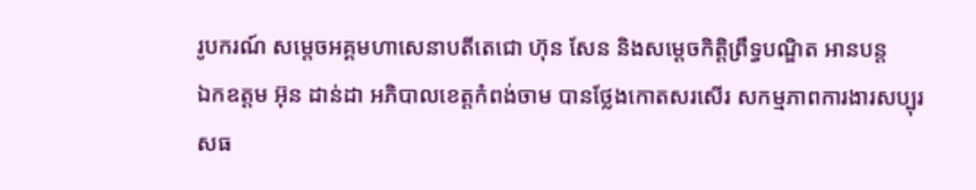រូបករណ៍ សម្ដេចអគ្គមហាសេនាបតីតេជោ ហ៊ុន សែន និងសម្ដេចកិត្តិព្រឹទ្ធបណ្ឌិត អានបន្ត
ឯកឧត្តម អ៊ុន ដាន់ដា អភិបាលខេត្តកំពង់ចាម បានថ្លែងកោតសរសើរ សកម្មភាពការងារសប្បុរសធ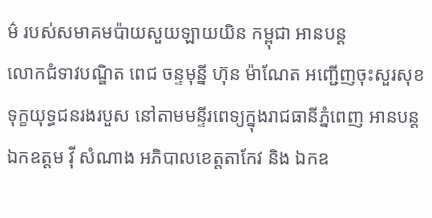ម៌ របស់សមាគមប៉ាយសួយឡាយយិន កម្ពុជា អានបន្ត
លោកជំទាវបណ្ឌិត ពេជ ចន្ទមុន្នី ហ៊ុន ម៉ាណែត អញ្ជើញចុះសួរសុខទុក្ខយុទ្ធជនរងរបួស នៅតាមមន្ទីរពេទ្យក្នុងរាជធានីភ្នំពេញ អានបន្ត
ឯកឧត្តម វ៉ី សំណាង អភិបាលខេត្តតាកែវ និង ឯកឧ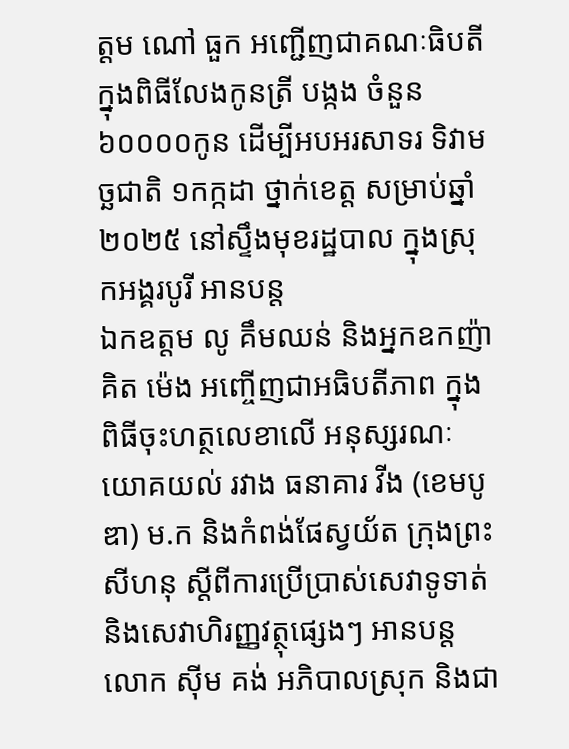ត្តម ណៅ ធួក អញ្ជើញជាគណៈធិបតីក្នុងពិធីលែងកូនត្រី បង្កង ចំនួន ៦០០០០កូន ដើម្បីអបអរសាទរ ទិវាមច្ឆជាតិ ១កក្កដា ថ្នាក់ខេត្ត សម្រាប់ឆ្នាំ២០២៥ នៅស្ទឹងមុខរដ្ឋបាល ក្នុងស្រុកអង្គរបូរី អានបន្ត
ឯកឧត្តម លូ គឹមឈន់ និងអ្នកឧកញ៉ា គិត ម៉េង អញ្ចើញជាអធិបតីភាព ក្នុងពិធីចុះហត្ថលេខាលើ អនុស្សរណៈយោគយល់ រវាង ធនាគារ វីង (ខេមបូឌា) ម.ក និងកំពង់ផែស្វយ័ត ក្រុងព្រះសីហនុ ស្តីពីការប្រើប្រាស់សេវាទូទាត់ និងសេវាហិរញ្ញវត្ថុផ្សេងៗ អានបន្ត
លោក ស៊ីម គង់ អភិបាលស្រុក និងជា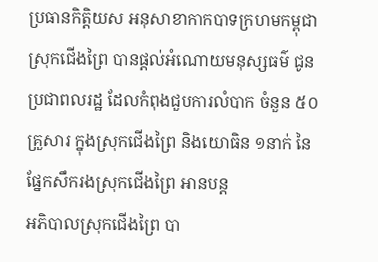ប្រធានកិត្តិយស អនុសាខាកាកបាទក្រហមកម្ពុជាស្រុកជើងព្រៃ បានផ្ដល់អំណោយមនុស្សធម៌ ជូនប្រជាពលរដ្ឋ ដែលកំពុងជួបការលំបាក ចំនួន ៥០ គ្រួសារ ក្នុងស្រុកជើងព្រៃ និងយោធិន ១នាក់ នៃផ្នែកសឹករងស្រុកជើងព្រៃ អានបន្ត
អភិបាលស្រុកជើងព្រៃ បា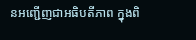នអញ្ជើញជាអធិបតីភាព ក្នុងពិ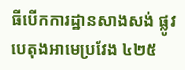ធីបើកការដ្ឋានសាងសង់ ផ្លូវបេតុងអាមេប្រវែង ៤២៥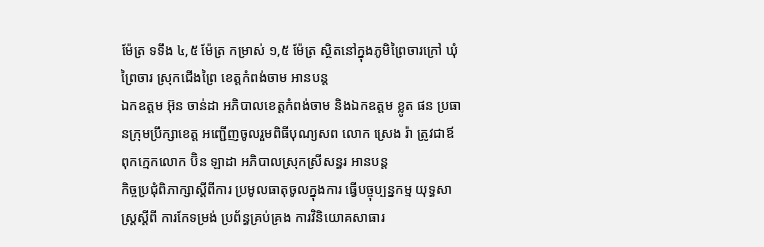ម៉ែត្រ ទទឹង ៤,៥ ម៉ែត្រ កម្រាស់ ១,៥ ម៉ែត្រ ស្ថិតនៅក្នុងភូមិព្រៃចារក្រៅ ឃុំព្រៃចារ ស្រុកជើងព្រៃ ខេត្តកំពង់ចាម អានបន្ត
ឯកឧត្តម អ៊ុន ចាន់ដា អភិបាលខេត្តកំពង់ចាម និងឯកឧត្តម ខ្លូត ផន ប្រធានក្រុមប្រឹក្សាខេត្ត អញ្ជើញចូលរួមពិធីបុណ្យសព លោក ស្រេង រ៉ា ត្រូវជាឪពុកក្មេកលោក ប៊ិន ឡាដា អភិបាលស្រុកស្រីសន្ធរ អានបន្ត
កិច្ចប្រជុំពិភាក្សាស្តីពីការ ប្រមូលធាតុចូលក្នុងការ ធ្វើបច្ចុប្បន្នកម្ម យុទ្ធសាស្រ្តស្តីពី ការកែទម្រង់ ប្រព័ន្ធគ្រប់គ្រង ការវិនិយោគសាធារ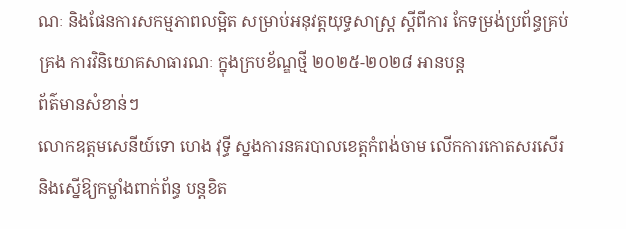ណៈ និងផែនការសកម្មភាពលម្អិត សម្រាប់អនុវត្តយុទ្ធសាស្ត្រ ស្តីពីការ កែទម្រង់ប្រព័ន្ធគ្រប់គ្រង ការវិនិយោគសាធារណៈ ក្នុងក្របខ័ណ្ឌថ្មី ២០២៥-២០២៨ អានបន្ត
ព័ត៌មានសំខាន់ៗ
លោកឧត្តមសេនីយ៍ទោ ហេង វុទ្ធី ស្នងការនគរបាលខេត្តកំពង់ចាម លើកការកោតសរសើរ និងស្នើឱ្យកម្លាំងពាក់ព័ន្ធ បន្ដខិត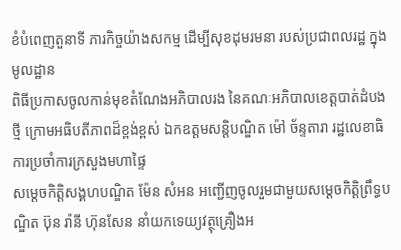ខំបំពេញតួនាទី ភារកិច្ចយ៉ាងសកម្ម ដើម្បីសុខដុមរមនា របស់ប្រជាពលរដ្ឋ ក្នុងមូលដ្ឋាន
ពិធីប្រកាសចូលកាន់មុខតំណែងអភិបាលរង នៃគណៈអភិបាលខេត្តបាត់ដំបងថ្មី ក្រោមអធិបតីភាពដ៏ខ្ពង់ខ្ពស់ ឯកឧត្តមសន្តិបណ្ឌិត ម៉ៅ ច័ន្ទតារា រដ្ឋលេខាធិការប្រចាំការក្រសួងមហាផ្ទៃ
សម្ដេចកិត្តិសង្គហបណ្ឌិត ម៉ែន សំអន អញ្ជើញចូលរួមជាមួយសម្តេចកិត្តិព្រឹទ្ធបណ្ឌិត ប៊ុន រ៉ានី ហ៊ុនសែន នាំយកទេយ្យវត្ថុគ្រឿងអ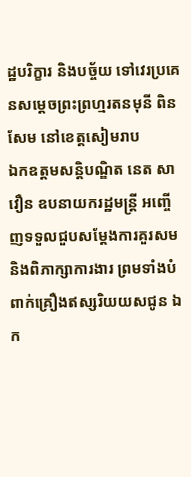ដ្ឋបរិក្ខារ និងបច្ច័យ ទៅវេរប្រគេនសម្តេចព្រះព្រហ្មរតនមុនី ពិន សែម នៅខេត្តសៀមរាប
ឯកឧត្តមសន្តិបណ្ឌិត នេត សាវឿន ឧបនាយករដ្ឋមន្ត្រី អញ្ចើញទទួលជួបសម្តែងការគួរសម និងពិភាក្សាការងារ ព្រមទាំងបំពាក់គ្រឿងឥស្សរិយយសជូន ឯក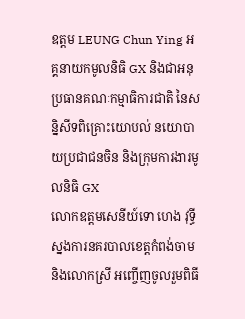ឧត្តម LEUNG Chun Ying អគ្គនាយកមូលនិធិ GX និងជាអនុប្រធានគណៈកម្មាធិការជាតិ នៃសន្និសីទពិគ្រោះយោបល់ នយោបាយប្រជាជនចិន និងក្រុមការងារមូលនិធិ GX
លោកឧត្តមសេនីយ៍ទោ ហេង វុទ្ធី ស្នងការនគរបាលខេត្តកំពង់ចាម និងលោកស្រី អញ្ចើញចូលរួមពិធី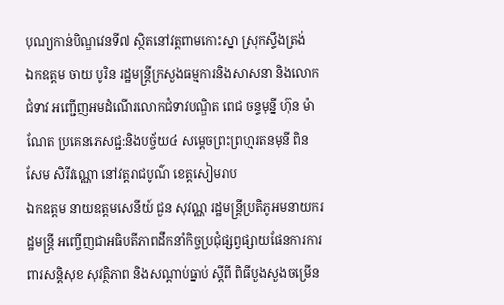បុណ្យកាន់បិណ្ឌវេនទី៧ ស្ថិតនៅវត្តពាមកោះស្នា ស្រុកស្ទឹងត្រង់
ឯកឧត្តម ចាយ បូរិន រដ្ឋមន្ត្រីក្រសួងធម្មការនិងសាសនា និងលោកជំទាវ អញ្ជើញអមដំណើរលោកជំទាវបណ្ឌិត ពេជ ចន្ទមុន្នី ហ៊ុន ម៉ាណែត ប្រគេនភេសជ្ជ:និងបច្ច័យ៤ សម្តេចព្រះព្រហ្មរតនមុនី ពិន សែម សិរីវណ្ណោ នៅវត្តរាជបូណ៌ ខេត្តសៀមរាប
ឯកឧត្តម នាយឧត្តមសេនីយ៍ ជួន សុវណ្ណ រដ្ឋមន្ត្រីប្រតិភូអមនាយករដ្ឋមន្ត្រី អញ្ចើញជាអធិបតីភាពដឹកនាំកិច្ចប្រជុំផ្សព្វផ្សាយផែនការការពារសន្តិសុខ សុវត្ថិភាព និងសណ្តាប់ធ្នាប់ ស្តីពី ពិធីបួងសួងចម្រើន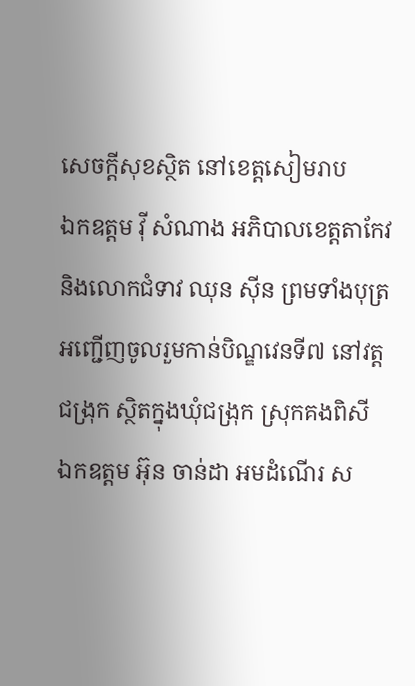សេចក្តីសុខស្ថិត នៅខេត្តសៀមរាប
ឯកឧត្តម វ៉ី សំណាង អភិបាលខេត្តតាកែវ និងលោកជំទាវ ឈុន ស៊ីន ព្រមទាំងបុត្រ អញ្ជើញចូលរួមកាន់បិណ្ឌវេនទី៧ នៅវត្តជង្រុក ស្ថិតក្នុងឃុំជង្រុក ស្រុកគងពិសី
ឯកឧត្តម អ៊ុន ចាន់ដា អមដំណើរ ស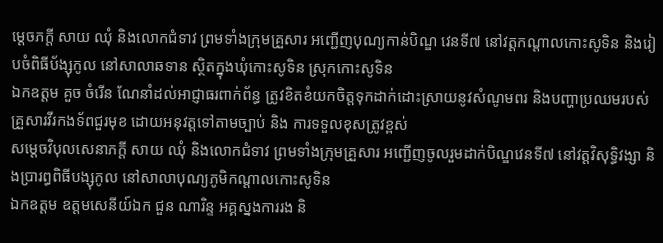ម្តេចភក្តី សាយ ឈុំ និងលោកជំទាវ ព្រមទាំងក្រុមគ្រួសារ អញ្ជើញបុណ្យកាន់បិណ្ឌ វេនទី៧ នៅវត្តកណ្តាលកោះសូទិន និងរៀបចំពិធីប័ង្សុកូល នៅសាលាឆទាន ស្ថិតក្នុងឃុំកោះសូទិន ស្រុកកោះសូទិន
ឯកឧត្តម គួច ចំរើន ណែនាំដល់អាជ្ញាធរពាក់ព័ន្ធ ត្រូវខិតខំយកចិត្តទុកដាក់ដោះស្រាយនូវសំណូមពរ និងបញ្ហាប្រឈមរបស់គ្រួសារវីរកងទ័ពជួរមុខ ដោយអនុវត្តទៅតាមច្បាប់ និង ការទទួលខុសត្រូវខ្ពស់
សម្តេចវិបុលសេនាភក្តី សាយ ឈុំ និងលោកជំទាវ ព្រមទាំងក្រុមគ្រួសារ អញ្ជើញចូលរួមដាក់បិណ្ឌវេនទី៧ នៅវត្តវិសុទ្ធិវង្សា និងប្រារព្ធពិធីបង្សុកូល នៅសាលាបុណ្យភូមិកណ្តាលកោះសូទិន
ឯកឧត្តម ឧត្តមសេនីយ៍ឯក ជួន ណារិន្ទ អគ្គស្នងការរង និ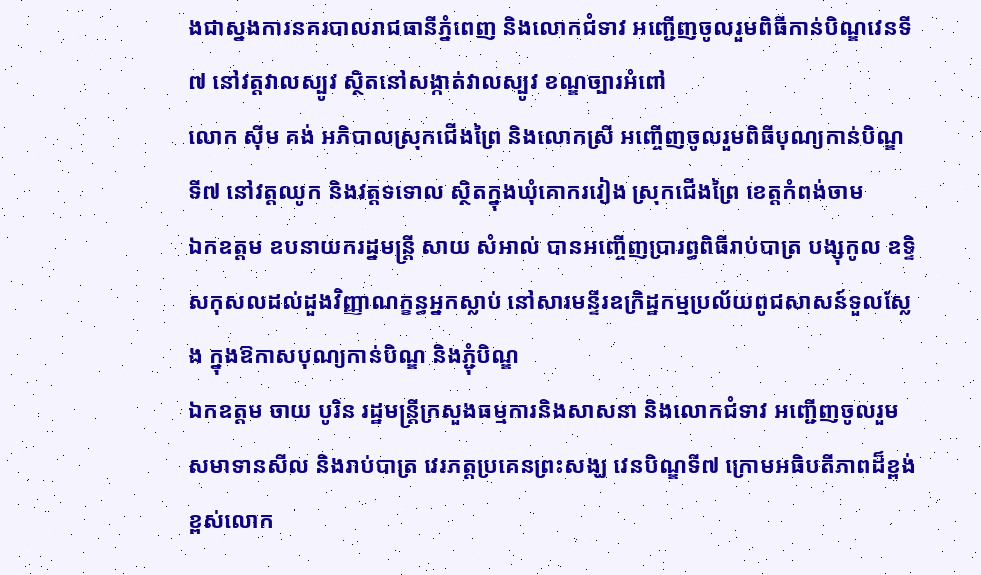ងជាស្នងការនគរបាលរាជធានីភ្នំពេញ និងលោកជំទាវ អញ្ជើញចូលរួមពិធីកាន់បិណ្ឌវេនទី៧ នៅវត្តវាលស្បូវ ស្ថិតនៅសង្កាត់វាលស្បូវ ខណ្ឌច្បារអំពៅ
លោក ស៊ីម គង់ អភិបាលស្រុកជើងព្រៃ និងលោកស្រី អញ្ចើញចូលរួមពិធីបុណ្យកាន់បិណ្ឌទី៧ នៅវត្តឈូក និងវត្តទទោល ស្ថិតក្នុងឃុំគោករវៀង ស្រុកជើងព្រៃ ខេត្តកំពង់ចាម
ឯកឧត្តម ឧបនាយករដ្នមន្ត្រី សាយ សំអាល់ បានអញ្ចើញប្រារព្ធពិធីរាប់បាត្រ បង្សុកូល ឧទ្ទិសកុសលដល់ដួងវិញ្ញាណក្ខន្ធអ្នកស្លាប់ នៅសារមន្ទីរឧក្រិដ្ឋកម្មប្រល័យពូជសាសន៍ទួលស្លែង ក្នុងឱកាសបុណ្យកាន់បិណ្ឌ និងភ្ជុំបិណ្ឌ
ឯកឧត្តម ចាយ បូរិន រដ្ឋមន្ត្រីក្រសួងធម្មការនិងសាសនា និងលោកជំទាវ អញ្ជើញចូលរួមសមាទានសីល និងរាប់បាត្រ វេរភត្តប្រគេនព្រះសង្ឃ វេនបិណ្ឌទី៧ ក្រោមអធិបតីភាពដ៏ខ្ពង់ខ្ពស់លោក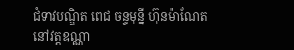ជំទាវបណ្ឌិត ពេជ ចន្ទមុន្នី ហ៊ុនម៉ាណែត នៅវត្តឧណ្ណា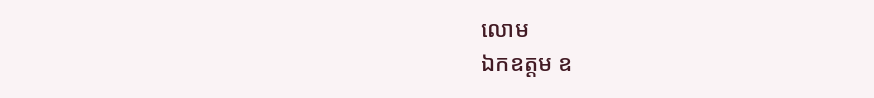លោម
ឯកឧត្ដម ឧ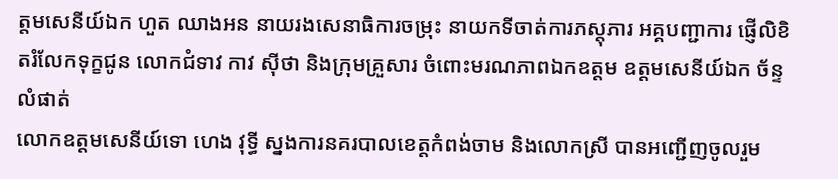ត្តមសេនីយ៍ឯក ហួត ឈាងអន នាយរងសេនាធិការចម្រុះ នាយកទីចាត់ការភស្តុភារ អគ្គបញ្ជាការ ផ្ញើលិខិតរំលែកទុក្ខជូន លោកជំទាវ កាវ ស៊ីថា និងក្រុមគ្រួសារ ចំពោះមរណភាពឯកឧត្តម ឧត្តមសេនីយ៍ឯក ច័ន្ទ លំផាត់
លោកឧត្តមសេនីយ៍ទោ ហេង វុទ្ធី ស្នងការនគរបាលខេត្តកំពង់ចាម និងលោកស្រី បានអញ្ជើញចូលរួម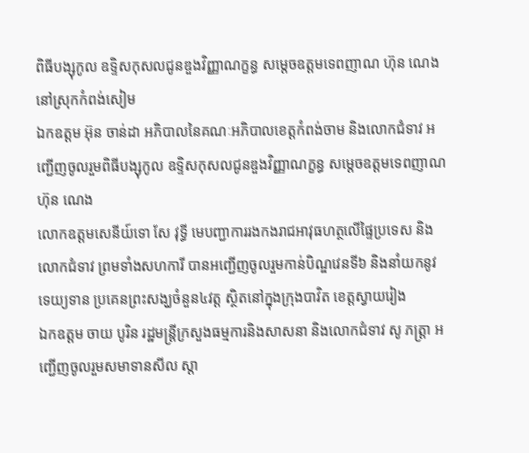ពិធីបង្សុកូល ឧទ្ទិសកុសលជូនឌួងវិញ្ញាណក្ខន្ធ សម្តេចឧត្តមទេពញាណ ហ៊ុន ណេង នៅស្រុកកំពង់សៀម
ឯកឧត្ដម អ៊ុន ចាន់ដា អភិបាលនៃគណៈអភិបាលខេត្តកំពង់ចាម និងលោកជំទាវ អញ្ជើញចូលរួមពិធីបង្សុកូល ឧទ្ទិសកុសលជូនឌួងវិញ្ញាណក្ខន្ធ សម្តេចឧត្តមទេពញាណ ហ៊ុន ណេង
លោកឧត្តមសេនីយ៍ទោ សែ វុទ្ធី មេបញ្ជាការរងកងរាជអាវុធហត្ថលើផ្ទៃប្រទេស និងលោកជំទាវ ព្រមទាំងសហការី បានអញ្ជើញចូលរួមកាន់បិណ្ឌវេនទី៦ និងនាំយកនូវទេយ្យទាន ប្រគេនព្រះសង្ឃចំនួន៤វត្ត ស្ថិតនៅក្នុងក្រុងបាវិត ខេត្តស្វាយរៀង
ឯកឧត្តម ចាយ បូរិន រដ្ឋមន្ត្រីក្រសួងធម្មការនិងសាសនា និងលោកជំទាវ សូ ភត្ត្រា អញ្ជើញចូលរួមសមាទានសីល ស្តា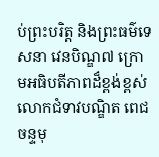ប់ព្រះបរិត្ត និងព្រះធម៌ទេសនា វេនបិណ្ឌ៧ ក្រោមអធិបតីភាពដ៏ខ្ពង់ខ្ពស់លោកជំទាវបណ្ឌិត ពេជ ចន្ទមុ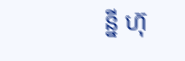ន្នី ហ៊ុ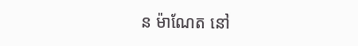ន ម៉ាណែត នៅ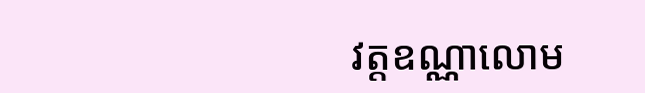វត្តឧណ្ណាលោម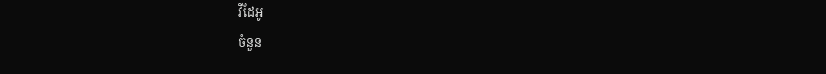វីដែអូ
ចំនួន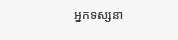អ្នកទស្សនា